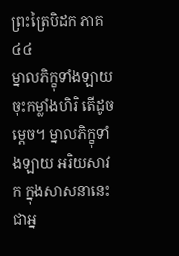ព្រះត្រៃបិដក ភាគ ៤៤
ម្នាលភិក្ខុទាំងឡាយ ចុះកម្លាំងហិរិ តើដូចម្តេច។ ម្នាលភិក្ខុទាំងឡាយ អរិយសាវក ក្នុងសាសនានេះ ជាអ្ន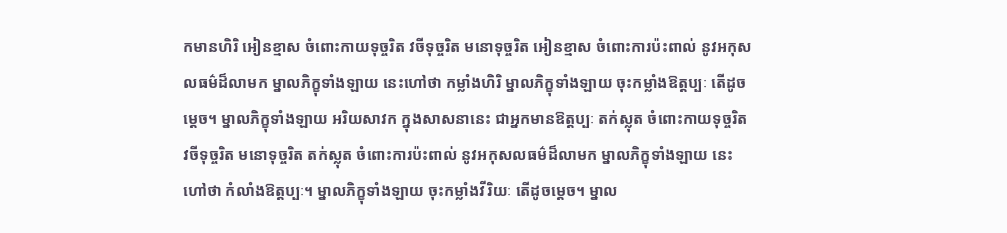កមានហិរិ អៀនខ្មាស ចំពោះកាយទុច្ចរិត វចីទុច្ចរិត មនោទុច្ចរិត អៀនខ្មាស ចំពោះការប៉ះពាល់ នូវអកុសលធម៌ដ៏លាមក ម្នាលភិក្ខុទាំងឡាយ នេះហៅថា កម្លាំងហិរិ ម្នាលភិក្ខុទាំងឡាយ ចុះកម្លាំងឱត្តប្បៈ តើដូចម្តេច។ ម្នាលភិក្ខុទាំងឡាយ អរិយសាវក ក្នុងសាសនានេះ ជាអ្នកមានឱត្តប្បៈ តក់ស្លុត ចំពោះកាយទុច្ចរិត វចីទុច្ចរិត មនោទុច្ចរិត តក់ស្លុត ចំពោះការប៉ះពាល់ នូវអកុសលធម៌ដ៏លាមក ម្នាលភិក្ខុទាំងឡាយ នេះហៅថា កំលាំងឱត្តប្បៈ។ ម្នាលភិក្ខុទាំងឡាយ ចុះកម្លាំងវីរិយៈ តើដូចម្តេច។ ម្នាល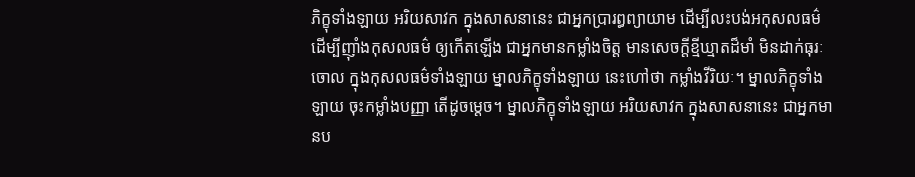ភិក្ខុទាំងឡាយ អរិយសាវក ក្នុងសាសនានេះ ជាអ្នកប្រារព្ធព្យាយាម ដើម្បីលះបង់អកុសលធម៌ ដើម្បីញ៉ាំងកុសលធម៌ ឲ្យកើតឡើង ជាអ្នកមានកម្លាំងចិត្ត មានសេចក្តីខ្មីឃ្មាតដ៏មាំ មិនដាក់ធុរៈចោល ក្នុងកុសលធម៌ទាំងឡាយ ម្នាលភិក្ខុទាំងឡាយ នេះហៅថា កម្លាំងវីរិយៈ។ ម្នាលភិក្ខុទាំងឡាយ ចុះកម្លាំងបញ្ញា តើដូចម្តេច។ ម្នាលភិក្ខុទាំងឡាយ អរិយសាវក ក្នុងសាសនានេះ ជាអ្នកមានប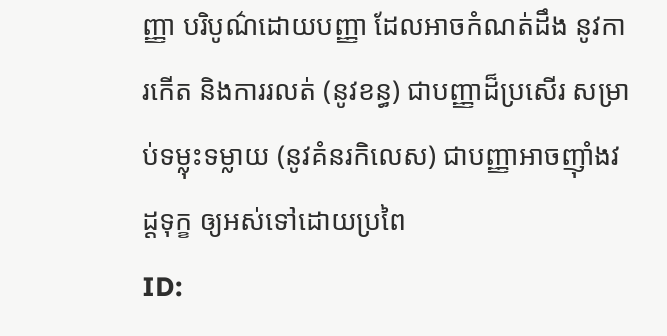ញ្ញា បរិបូណ៌ដោយបញ្ញា ដែលអាចកំណត់ដឹង នូវការកើត និងការរលត់ (នូវខន្ធ) ជាបញ្ញាដ៏ប្រសើរ សម្រាប់ទម្លុះទម្លាយ (នូវគំនរកិលេស) ជាបញ្ញាអាចញ៉ាំងវដ្តទុក្ខ ឲ្យអស់ទៅដោយប្រពៃ
ID: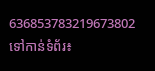636853783219673802
ទៅកាន់ទំព័រ៖